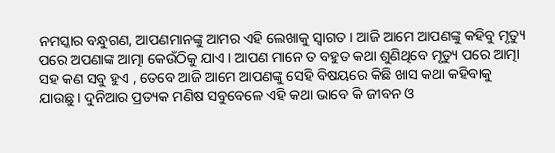ନମସ୍କାର ବନ୍ଧୁଗଣ, ଆପଣମାନଙ୍କୁ ଆମର ଏହି ଲେଖାକୁ ସ୍ଵାଗତ । ଆଜି ଆମେ ଆପଣଙ୍କୁ କହିବୁ ମୃତ୍ୟୁ ପରେ ଅପଣାଙ୍କ ଆତ୍ମା କେଉଁଠିକୁ ଯାଏ । ଆପଣ ମାନେ ତ ବହୁତ କଥା ଶୁଣିଥିବେ ମୃତ୍ୟୁ ପରେ ଆତ୍ମା ସହ କଣ ସବୁ ହୁଏ , ତେବେ ଆଜି ଆମେ ଆପଣଙ୍କୁ ସେହି ବିଷୟରେ କିଛି ଖାସ କଥା କହିବାକୁ ଯାଉଛୁ । ଦୁନିଆର ପ୍ରତ୍ୟକ ମଣିଷ ସବୁବେଳେ ଏହି କଥା ଭାବେ କି ଜୀବନ ଓ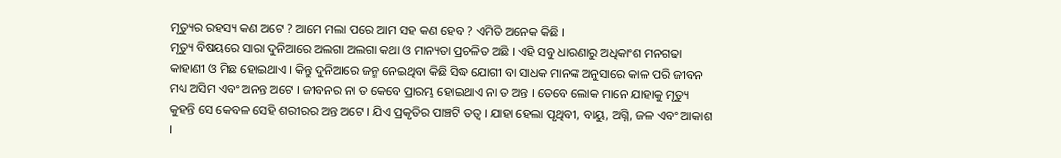ମୃତ୍ୟୁର ରହସ୍ୟ କଣ ଅଟେ ? ଆମେ ମଲା ପରେ ଆମ ସହ କଣ ହେବ ? ଏମିତି ଅନେକ କିଛି ।
ମୃତ୍ୟୁ ବିଷୟରେ ସାରା ଦୁନିଆରେ ଅଲଗା ଅଲଗା କଥା ଓ ମାନ୍ୟତା ପ୍ରଚଳିତ ଅଛି । ଏହି ସବୁ ଧାରଣାରୁ ଅଧିକାଂଶ ମନଗଢା କାହାଣୀ ଓ ମିଛ ହୋଇଥାଏ । କିନ୍ତୁ ଦୁନିଆରେ ଜନ୍ମ ନେଇଥିବା କିଛି ସିଦ୍ଧ ଯୋଗୀ ବା ସାଧକ ମାନଙ୍କ ଅନୁସାରେ କାଳ ପରି ଜୀବନ ମଧ୍ୟ ଅସିମ ଏବଂ ଅନନ୍ତ ଅଟେ । ଜୀବନର ନା ତ କେବେ ପ୍ରାରମ୍ଭ ହୋଇଥାଏ ନା ତ ଅନ୍ତ । ତେବେ ଲୋକ ମାନେ ଯାହାକୁ ମୃତ୍ୟୁ କୁହନ୍ତି ସେ କେବଳ ସେହି ଶରୀରର ଅନ୍ତ ଅଟେ । ଯିଏ ପ୍ରକୃତିର ପାଞ୍ଚଟି ତତ୍ଵ । ଯାହା ହେଲା ପୃଥିବୀ, ବାୟୁ, ଅଗ୍ନି, ଜଳ ଏବଂ ଆକାଶ ।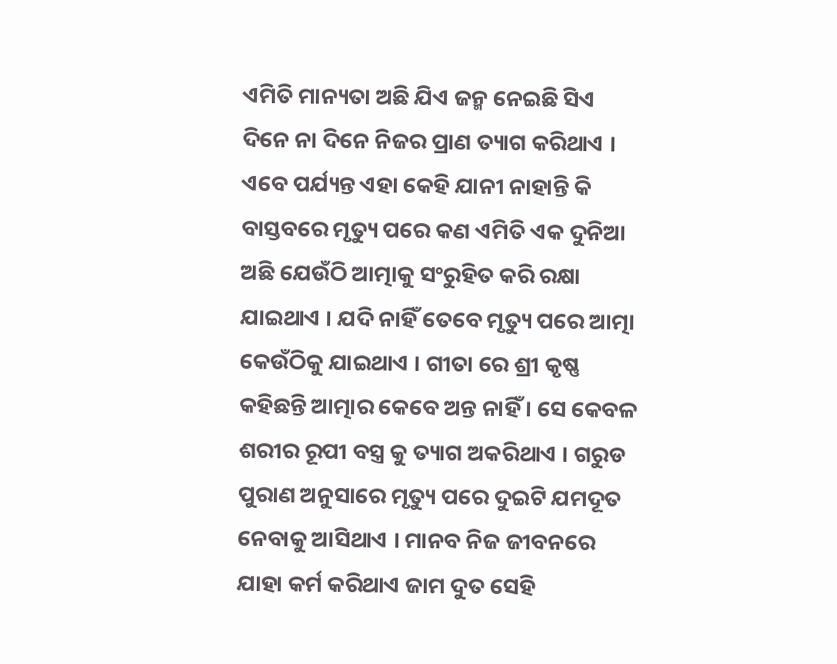ଏମିତି ମାନ୍ୟତା ଅଛି ଯିଏ ଜନ୍ମ ନେଇଛି ସିଏ ଦିନେ ନା ଦିନେ ନିଜର ପ୍ରାଣ ତ୍ୟାଗ କରିଥାଏ । ଏବେ ପର୍ଯ୍ୟନ୍ତ ଏହା କେହି ଯାନୀ ନାହାନ୍ତି କି ବାସ୍ତବରେ ମୃତ୍ୟୁ ପରେ କଣ ଏମିତି ଏକ ଦୁନିଆ ଅଛି ଯେଉଁଠି ଆତ୍ମାକୁ ସଂରୁହିତ କରି ରକ୍ଷା ଯାଇଥାଏ । ଯଦି ନାହିଁ ତେବେ ମୃତ୍ୟୁ ପରେ ଆତ୍ମା କେଉଁଠିକୁ ଯାଇଥାଏ । ଗୀତା ରେ ଶ୍ରୀ କୃଷ୍ଣ କହିଛନ୍ତି ଆତ୍ମାର କେବେ ଅନ୍ତ ନାହିଁ । ସେ କେବଳ ଶରୀର ରୂପୀ ବସ୍ତ୍ର କୁ ତ୍ୟାଗ ଅକରିଥାଏ । ଗରୁଡ ପୁରାଣ ଅନୁସାରେ ମୃତ୍ୟୁ ପରେ ଦୁଇଟି ଯମଦୂତ ନେବାକୁ ଆସିଥାଏ । ମାନବ ନିଜ ଜୀବନରେ ଯାହା କର୍ମ କରିଥାଏ ଜାମ ଦୁତ ସେହି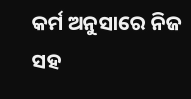କର୍ମ ଅନୁସାରେ ନିଜ ସହ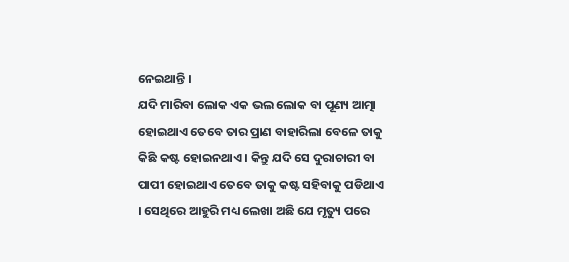ନେଇଥାନ୍ତି ।
ଯଦି ମାରିବା ଲୋକ ଏକ ଭଲ ଲୋକ ବା ପୂଣ୍ୟ ଆତ୍ମା ହୋଇଥାଏ ତେବେ ତାର ପ୍ରାଣ ବାହାରିଲା ବେଳେ ତାକୁ କିଛି କଷ୍ଟ ହୋଇନଥାଏ । କିନ୍ତୁ ଯଦି ସେ ଦୁରାଚାରୀ ବା ପାପୀ ହୋଇଥାଏ ତେବେ ତାକୁ କଷ୍ଟ ସହିବାକୁ ପଡିଥାଏ । ସେଥିରେ ଆହୁରି ମଧ୍ୟ ଲେଖା ଅଛି ଯେ ମୃତ୍ୟୁ ପରେ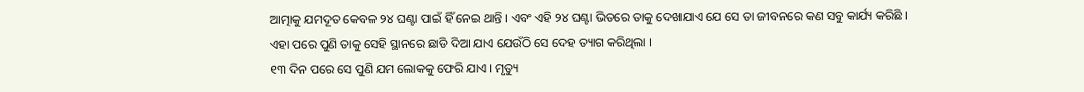ଆତ୍ମାକୁ ଯମଦୂତ କେବଳ ୨୪ ଘଣ୍ଟା ପାଇଁ ହିଁ ନେଇ ଥାନ୍ତି । ଏବଂ ଏହି ୨୪ ଘଣ୍ଟା ଭିତରେ ତାକୁ ଦେଖାଯାଏ ଯେ ସେ ତା ଜୀବନରେ କଣ ସବୁ କାର୍ଯ୍ୟ କରିଛି । ଏହା ପରେ ପୁଣି ତାକୁ ସେହି ସ୍ଥାନରେ ଛାଡି ଦିଆ ଯାଏ ଯେଉଁଠି ସେ ଦେହ ତ୍ୟାଗ କରିଥିଲା ।
୧୩ ଦିନ ପରେ ସେ ପୁଣି ଯମ ଲୋକକୁ ଫେରି ଯାଏ । ମୃତ୍ୟୁ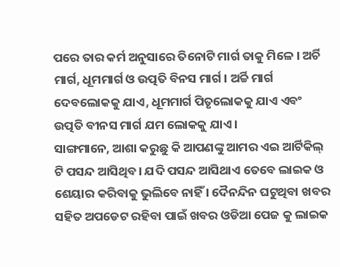ପରେ ତାର କର୍ମ ଅନୁସାରେ ତିନୋଟି ମାର୍ଗ ତାକୁ ମିଳେ । ଅର୍ଚି ମାର୍ଗ, ଧୂମମାର୍ଗ ଓ ଉତ୍ପତି ବିନସ ମାର୍ଗ । ଅର୍ଚ୍ଚି ମାର୍ଗ ଦେବଲୋକକୁ ଯାଏ, ଧୂମମାର୍ଗ ପିତୃଲୋକକୁ ଯାଏ ଏବଂ ଉତ୍ପତି ବୀନସ ମାର୍ଗ ଯମ ଲୋକକୁ ଯାଏ ।
ସାଙ୍ଗମାନେ, ଆଶା କରୁଛୁ କି ଆପଣଙ୍କୁ ଆମର ଏଇ ଆର୍ଟିକିଲ୍ ଟି ପସନ୍ଦ ଆସିଥିବ। ଯଦି ପସନ୍ଦ ଆସିଥାଏ ତେବେ ଲାଇକ ଓ ଶେୟାର କରିବାକୁ ଭୁଲିବେ ନାହିଁ । ଦୈନନ୍ଦିନ ଘଟୁଥିବା ଖବର ସହିତ ଅପଡେଟ ରହିବା ପାଇଁ ଖବର ଓଡିଆ ପେଜ କୁ ଲାଇକ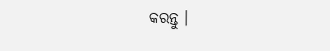କରନ୍ତୁ ।